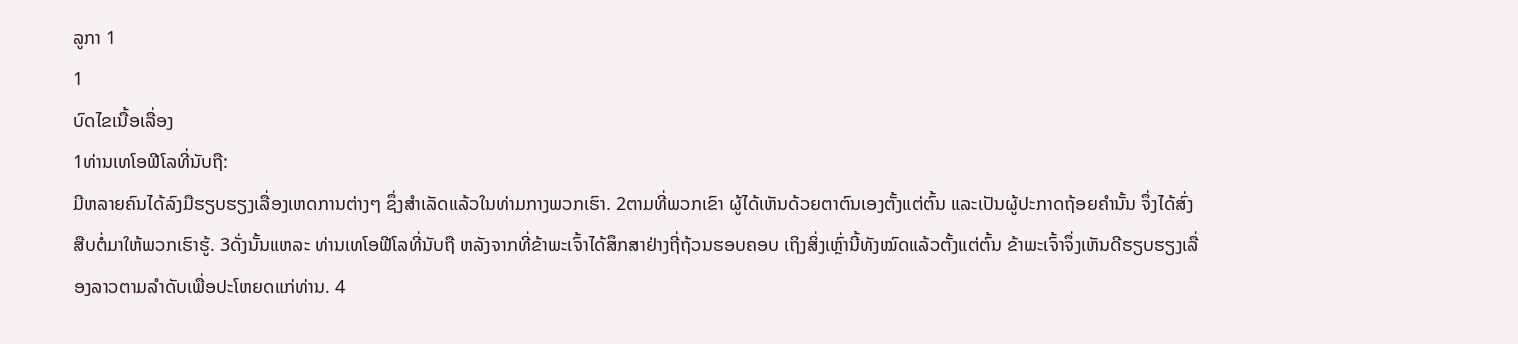ລູກາ 1
1
ບົດໄຂເນື້ອເລື່ອງ
1ທ່ານເທໂອຟີໂລທີ່ນັບຖື:
ມີຫລາຍຄົນໄດ້ລົງມືຮຽບຮຽງເລື່ອງເຫດການຕ່າງໆ ຊຶ່ງສຳເລັດແລ້ວໃນທ່າມກາງພວກເຮົາ. 2ຕາມທີ່ພວກເຂົາ ຜູ້ໄດ້ເຫັນດ້ວຍຕາຕົນເອງຕັ້ງແຕ່ຕົ້ນ ແລະເປັນຜູ້ປະກາດຖ້ອຍຄຳນັ້ນ ຈຶ່ງໄດ້ສົ່ງສືບຕໍ່ມາໃຫ້ພວກເຮົາຮູ້. 3ດັ່ງນັ້ນແຫລະ ທ່ານເທໂອຟີໂລທີ່ນັບຖື ຫລັງຈາກທີ່ຂ້າພະເຈົ້າໄດ້ສຶກສາຢ່າງຖີ່ຖ້ວນຮອບຄອບ ເຖິງສິ່ງເຫຼົ່ານີ້ທັງໝົດແລ້ວຕັ້ງແຕ່ຕົ້ນ ຂ້າພະເຈົ້າຈຶ່ງເຫັນດີຮຽບຮຽງເລື່ອງລາວຕາມລຳດັບເພື່ອປະໂຫຍດແກ່ທ່ານ. 4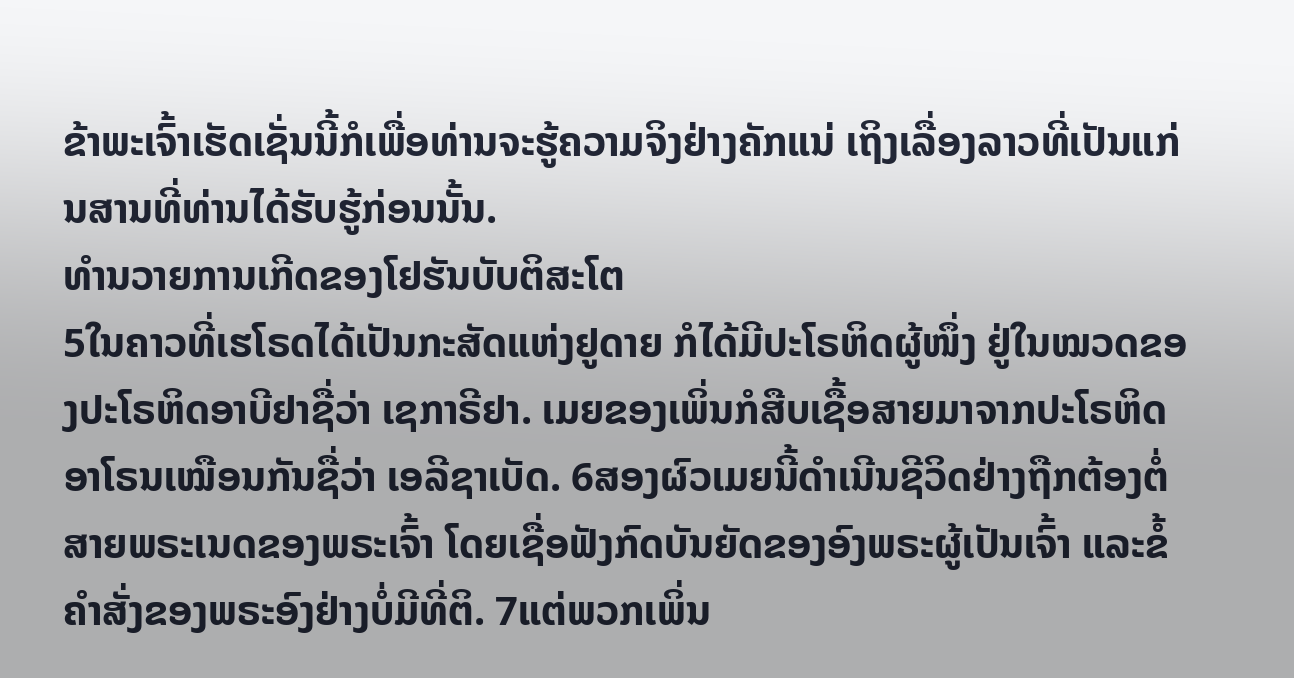ຂ້າພະເຈົ້າເຮັດເຊັ່ນນີ້ກໍເພື່ອທ່ານຈະຮູ້ຄວາມຈິງຢ່າງຄັກແນ່ ເຖິງເລື່ອງລາວທີ່ເປັນແກ່ນສານທີ່ທ່ານໄດ້ຮັບຮູ້ກ່ອນນັ້ນ.
ທຳນວາຍການເກີດຂອງໂຢຮັນບັບຕິສະໂຕ
5ໃນຄາວທີ່ເຮໂຣດໄດ້ເປັນກະສັດແຫ່ງຢູດາຍ ກໍໄດ້ມີປະໂຣຫິດຜູ້ໜຶ່ງ ຢູ່ໃນໝວດຂອງປະໂຣຫິດອາບີຢາຊື່ວ່າ ເຊກາຣີຢາ. ເມຍຂອງເພິ່ນກໍສືບເຊື້ອສາຍມາຈາກປະໂຣຫິດອາໂຣນເໝືອນກັນຊື່ວ່າ ເອລີຊາເບັດ. 6ສອງຜົວເມຍນີ້ດຳເນີນຊີວິດຢ່າງຖືກຕ້ອງຕໍ່ສາຍພຣະເນດຂອງພຣະເຈົ້າ ໂດຍເຊື່ອຟັງກົດບັນຍັດຂອງອົງພຣະຜູ້ເປັນເຈົ້າ ແລະຂໍ້ຄຳສັ່ງຂອງພຣະອົງຢ່າງບໍ່ມີທີ່ຕິ. 7ແຕ່ພວກເພິ່ນ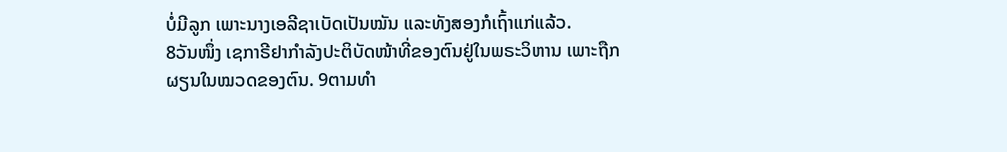ບໍ່ມີລູກ ເພາະນາງເອລີຊາເບັດເປັນໝັນ ແລະທັງສອງກໍເຖົ້າແກ່ແລ້ວ.
8ວັນໜຶ່ງ ເຊກາຣີຢາກຳລັງປະຕິບັດໜ້າທີ່ຂອງຕົນຢູ່ໃນພຣະວິຫານ ເພາະຖືກຜຽນໃນໝວດຂອງຕົນ. 9ຕາມທຳ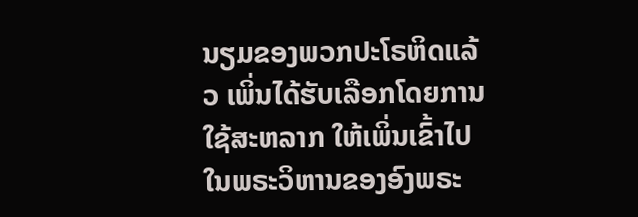ນຽມຂອງພວກປະໂຣຫິດແລ້ວ ເພິ່ນໄດ້ຮັບເລືອກໂດຍການໃຊ້ສະຫລາກ ໃຫ້ເພິ່ນເຂົ້າໄປໃນພຣະວິຫານຂອງອົງພຣະ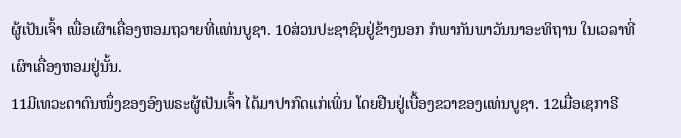ຜູ້ເປັນເຈົ້າ ເພື່ອເຜົາເຄື່ອງຫອມຖວາຍທີ່ແທ່ນບູຊາ. 10ສ່ວນປະຊາຊົນຢູ່ຂ້າງນອກ ກໍພາກັນພາວັນນາອະທິຖານ ໃນເວລາທີ່ເຜົາເຄື່ອງຫອມຢູ່ນັ້ນ.
11ມີເທວະດາຕົນໜຶ່ງຂອງອົງພຣະຜູ້ເປັນເຈົ້າ ໄດ້ມາປາກົດແກ່ເພິ່ນ ໂດຍຢືນຢູ່ເບື້ອງຂວາຂອງແທ່ນບູຊາ. 12ເມື່ອເຊກາຣີ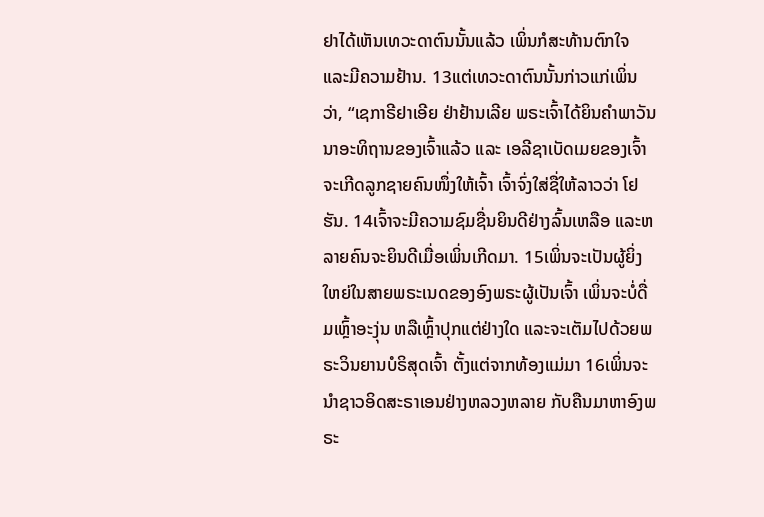ຢາໄດ້ເຫັນເທວະດາຕົນນັ້ນແລ້ວ ເພິ່ນກໍສະທ້ານຕົກໃຈ ແລະມີຄວາມຢ້ານ. 13ແຕ່ເທວະດາຕົນນັ້ນກ່າວແກ່ເພິ່ນວ່າ, “ເຊກາຣີຢາເອີຍ ຢ່າຢ້ານເລີຍ ພຣະເຈົ້າໄດ້ຍິນຄຳພາວັນນາອະທິຖານຂອງເຈົ້າແລ້ວ ແລະ ເອລີຊາເບັດເມຍຂອງເຈົ້າ ຈະເກີດລູກຊາຍຄົນໜຶ່ງໃຫ້ເຈົ້າ ເຈົ້າຈົ່ງໃສ່ຊື່ໃຫ້ລາວວ່າ ໂຢຮັນ. 14ເຈົ້າຈະມີຄວາມຊົມຊື່ນຍິນດີຢ່າງລົ້ນເຫລືອ ແລະຫລາຍຄົນຈະຍິນດີເມື່ອເພິ່ນເກີດມາ. 15ເພິ່ນຈະເປັນຜູ້ຍິ່ງໃຫຍ່ໃນສາຍພຣະເນດຂອງອົງພຣະຜູ້ເປັນເຈົ້າ ເພິ່ນຈະບໍ່ດື່ມເຫຼົ້າອະງຸ່ນ ຫລືເຫຼົ້າປຸກແຕ່ຢ່າງໃດ ແລະຈະເຕັມໄປດ້ວຍພຣະວິນຍານບໍຣິສຸດເຈົ້າ ຕັ້ງແຕ່ຈາກທ້ອງແມ່ມາ 16ເພິ່ນຈະນຳຊາວອິດສະຣາເອນຢ່າງຫລວງຫລາຍ ກັບຄືນມາຫາອົງພຣະ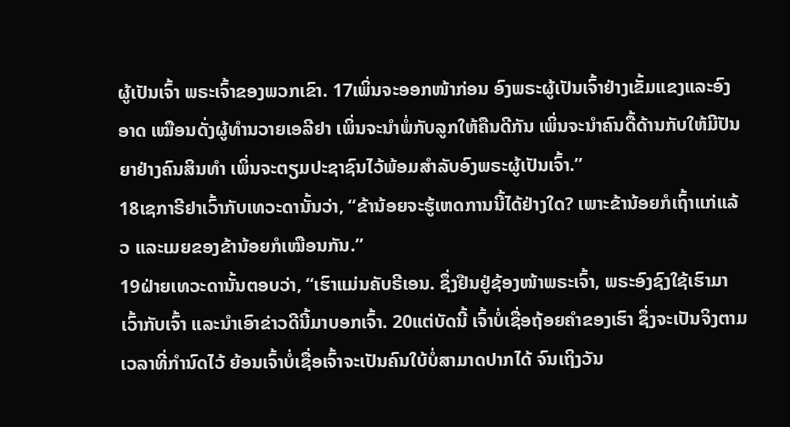ຜູ້ເປັນເຈົ້າ ພຣະເຈົ້າຂອງພວກເຂົາ. 17ເພິ່ນຈະອອກໜ້າກ່ອນ ອົງພຣະຜູ້ເປັນເຈົ້າຢ່າງເຂັ້ມແຂງແລະອົງອາດ ເໝືອນດັ່ງຜູ້ທຳນວາຍເອລີຢາ ເພິ່ນຈະນຳພໍ່ກັບລູກໃຫ້ຄືນດີກັນ ເພິ່ນຈະນຳຄົນດື້ດ້ານກັບໃຫ້ມີປັນຍາຢ່າງຄົນສິນທຳ ເພິ່ນຈະຕຽມປະຊາຊົນໄວ້ພ້ອມສຳລັບອົງພຣະຜູ້ເປັນເຈົ້າ.”
18ເຊກາຣີຢາເວົ້າກັບເທວະດານັ້ນວ່າ, “ຂ້ານ້ອຍຈະຮູ້ເຫດການນີ້ໄດ້ຢ່າງໃດ? ເພາະຂ້ານ້ອຍກໍເຖົ້າແກ່ແລ້ວ ແລະເມຍຂອງຂ້ານ້ອຍກໍເໝືອນກັນ.”
19ຝ່າຍເທວະດານັ້ນຕອບວ່າ, “ເຮົາແມ່ນຄັບຣີເອນ. ຊຶ່ງຢືນຢູ່ຊ້ອງໜ້າພຣະເຈົ້າ, ພຣະອົງຊົງໃຊ້ເຮົາມາເວົ້າກັບເຈົ້າ ແລະນຳເອົາຂ່າວດີນີ້ມາບອກເຈົ້າ. 20ແຕ່ບັດນີ້ ເຈົ້າບໍ່ເຊື່ອຖ້ອຍຄຳຂອງເຮົາ ຊຶ່ງຈະເປັນຈິງຕາມເວລາທີ່ກຳນົດໄວ້ ຍ້ອນເຈົ້າບໍ່ເຊື່ອເຈົ້າຈະເປັນຄົນໃບ້ບໍ່ສາມາດປາກໄດ້ ຈົນເຖິງວັນ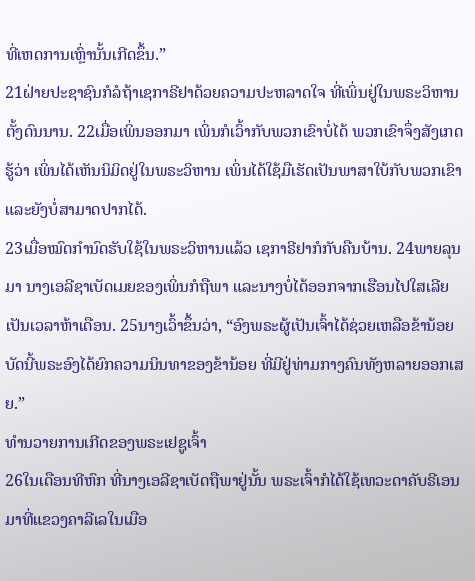ທີ່ເຫດການເຫຼົ່ານັ້ນເກີດຂຶ້ນ.”
21ຝ່າຍປະຊາຊົນກໍລໍຖ້າເຊກາຣີຢາດ້ວຍຄວາມປະຫລາດໃຈ ທີ່ເພິ່ນຢູ່ໃນພຣະວິຫານຕັ້ງດົນນານ. 22ເມື່ອເພິ່ນອອກມາ ເພິ່ນກໍເວົ້າກັບພວກເຂົາບໍ່ໄດ້ ພວກເຂົາຈຶ່ງສັງເກດຮູ້ວ່າ ເພິ່ນໄດ້ເຫັນນິມິດຢູ່ໃນພຣະວິຫານ ເພິ່ນໄດ້ໃຊ້ມືເຮັດເປັນພາສາໃບ້ກັບພວກເຂົາ ແລະຍັງບໍ່ສາມາດປາກໄດ້.
23ເມື່ອໝົດກຳນົດຮັບໃຊ້ໃນພຣະວິຫານແລ້ວ ເຊກາຣີຢາກໍກັບຄືນບ້ານ. 24ພາຍລຸນມາ ນາງເອລີຊາເບັດເມຍຂອງເພິ່ນກໍຖືພາ ແລະນາງບໍ່ໄດ້ອອກຈາກເຮືອນໄປໃສເລີຍ ເປັນເວລາຫ້າເດືອນ. 25ນາງເວົ້າຂຶ້ນວ່າ, “ອົງພຣະຜູ້ເປັນເຈົ້າໄດ້ຊ່ວຍເຫລືອຂ້ານ້ອຍ ບັດນີ້ພຣະອົງໄດ້ຍົກຄວາມນິນທາຂອງຂ້ານ້ອຍ ທີ່ມີຢູ່ທ່າມກາງຄົນທັງຫລາຍອອກເສຍ.”
ທຳນວາຍການເກີດຂອງພຣະເຢຊູເຈົ້າ
26ໃນເດືອນທີຫົກ ທີ່ນາງເອລີຊາເບັດຖືພາຢູ່ນັ້ນ ພຣະເຈົ້າກໍໄດ້ໃຊ້ເທວະດາຄັບຣີເອນ ມາທີ່ແຂວງຄາລີເລໃນເມືອ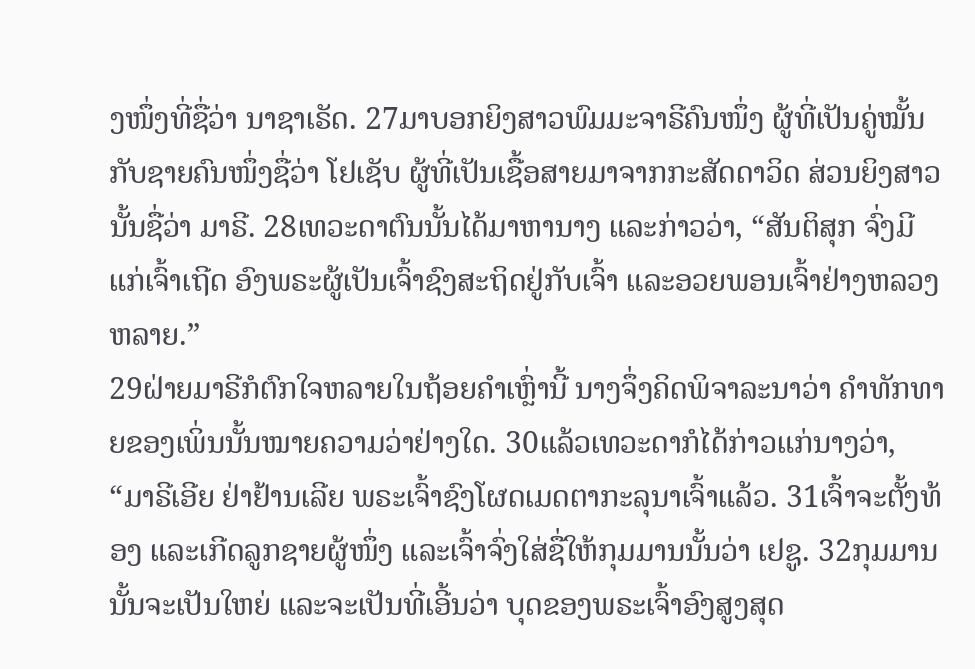ງໜຶ່ງທີ່ຊື່ວ່າ ນາຊາເຣັດ. 27ມາບອກຍິງສາວພົມມະຈາຣີຄົນໜຶ່ງ ຜູ້ທີ່ເປັນຄູ່ໝັ້ນກັບຊາຍຄົນໜຶ່ງຊື່ວ່າ ໂຢເຊັບ ຜູ້ທີ່ເປັນເຊື້ອສາຍມາຈາກກະສັດດາວິດ ສ່ວນຍິງສາວນັ້ນຊື່ວ່າ ມາຣີ. 28ເທວະດາຕົນນັ້ນໄດ້ມາຫານາງ ແລະກ່າວວ່າ, “ສັນຕິສຸກ ຈົ່ງມີແກ່ເຈົ້າເຖີດ ອົງພຣະຜູ້ເປັນເຈົ້າຊົງສະຖິດຢູ່ກັບເຈົ້າ ແລະອວຍພອນເຈົ້າຢ່າງຫລວງຫລາຍ.”
29ຝ່າຍມາຣີກໍຕົກໃຈຫລາຍໃນຖ້ອຍຄຳເຫຼົ່ານີ້ ນາງຈຶ່ງຄິດພິຈາລະນາວ່າ ຄຳທັກທາຍຂອງເພິ່ນນັ້ນໝາຍຄວາມວ່າຢ່າງໃດ. 30ແລ້ວເທວະດາກໍໄດ້ກ່າວແກ່ນາງວ່າ, “ມາຣີເອີຍ ຢ່າຢ້ານເລີຍ ພຣະເຈົ້າຊົງໂຜດເມດຕາກະລຸນາເຈົ້າແລ້ວ. 31ເຈົ້າຈະຕັ້ງທ້ອງ ແລະເກີດລູກຊາຍຜູ້ໜຶ່ງ ແລະເຈົ້າຈົ່ງໃສ່ຊື່ໃຫ້ກຸມມານນັ້ນວ່າ ເຢຊູ. 32ກຸມມານນັ້ນຈະເປັນໃຫຍ່ ແລະຈະເປັນທີ່ເອີ້ນວ່າ ບຸດຂອງພຣະເຈົ້າອົງສູງສຸດ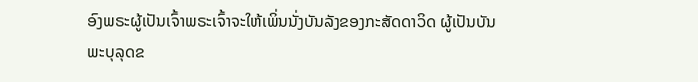ອົງພຣະຜູ້ເປັນເຈົ້າພຣະເຈົ້າຈະໃຫ້ເພິ່ນນັ່ງບັນລັງຂອງກະສັດດາວິດ ຜູ້ເປັນບັນພະບຸລຸດຂ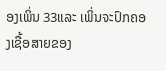ອງເພິ່ນ 33ແລະ ເພິ່ນຈະປົກຄອງເຊື້ອສາຍຂອງ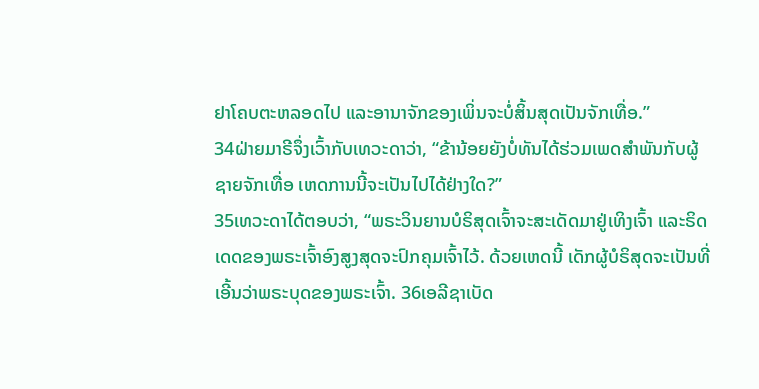ຢາໂຄບຕະຫລອດໄປ ແລະອານາຈັກຂອງເພິ່ນຈະບໍ່ສິ້ນສຸດເປັນຈັກເທື່ອ.”
34ຝ່າຍມາຣີຈຶ່ງເວົ້າກັບເທວະດາວ່າ, “ຂ້ານ້ອຍຍັງບໍ່ທັນໄດ້ຮ່ວມເພດສຳພັນກັບຜູ້ຊາຍຈັກເທື່ອ ເຫດການນີ້ຈະເປັນໄປໄດ້ຢ່າງໃດ?”
35ເທວະດາໄດ້ຕອບວ່າ, “ພຣະວິນຍານບໍຣິສຸດເຈົ້າຈະສະເດັດມາຢູ່ເທິງເຈົ້າ ແລະຣິດເດດຂອງພຣະເຈົ້າອົງສູງສຸດຈະປົກຄຸມເຈົ້າໄວ້. ດ້ວຍເຫດນີ້ ເດັກຜູ້ບໍຣິສຸດຈະເປັນທີ່ເອີ້ນວ່າພຣະບຸດຂອງພຣະເຈົ້າ. 36ເອລີຊາເບັດ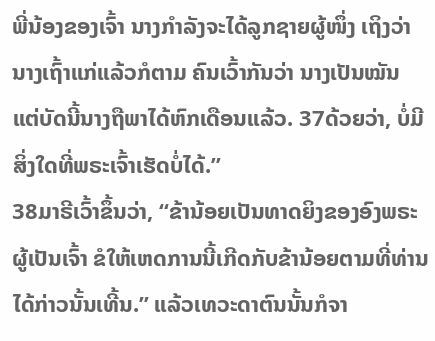ພີ່ນ້ອງຂອງເຈົ້າ ນາງກຳລັງຈະໄດ້ລູກຊາຍຜູ້ໜຶ່ງ ເຖິງວ່ານາງເຖົ້າແກ່ແລ້ວກໍຕາມ ຄົນເວົ້າກັນວ່າ ນາງເປັນໝັນ ແຕ່ບັດນີ້ນາງຖືພາໄດ້ຫົກເດືອນແລ້ວ. 37ດ້ວຍວ່າ, ບໍ່ມີສິ່ງໃດທີ່ພຣະເຈົ້າເຮັດບໍ່ໄດ້.”
38ມາຣີເວົ້າຂຶ້ນວ່າ, “ຂ້ານ້ອຍເປັນທາດຍິງຂອງອົງພຣະຜູ້ເປັນເຈົ້າ ຂໍໃຫ້ເຫດການນີ້ເກີດກັບຂ້ານ້ອຍຕາມທີ່ທ່ານໄດ້ກ່າວນັ້ນເທີ້ນ.” ແລ້ວເທວະດາຕົນນັ້ນກໍຈາ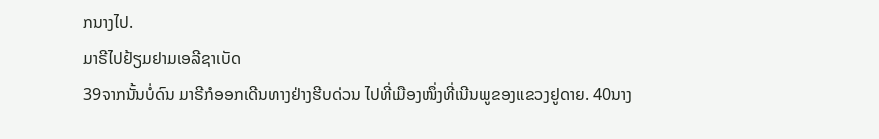ກນາງໄປ.
ມາຣີໄປຢ້ຽມຢາມເອລີຊາເບັດ
39ຈາກນັ້ນບໍ່ດົນ ມາຣີກໍອອກເດີນທາງຢ່າງຮີບດ່ວນ ໄປທີ່ເມືອງໜຶ່ງທີ່ເນີນພູຂອງແຂວງຢູດາຍ. 40ນາງ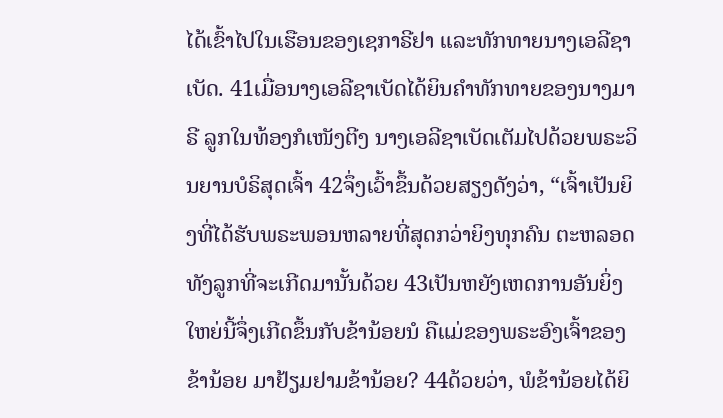ໄດ້ເຂົ້າໄປໃນເຮືອນຂອງເຊກາຣີຢາ ແລະທັກທາຍນາງເອລີຊາເບັດ. 41ເມື່ອນາງເອລີຊາເບັດໄດ້ຍິນຄຳທັກທາຍຂອງນາງມາຣີ ລູກໃນທ້ອງກໍເໜັງຕີງ ນາງເອລີຊາເບັດເຕັມໄປດ້ວຍພຣະວິນຍານບໍຣິສຸດເຈົ້າ 42ຈຶ່ງເວົ້າຂຶ້ນດ້ວຍສຽງດັງວ່າ, “ເຈົ້າເປັນຍິງທີ່ໄດ້ຮັບພຣະພອນຫລາຍທີ່ສຸດກວ່າຍິງທຸກຄົນ ຕະຫລອດທັງລູກທີ່ຈະເກີດມານັ້ນດ້ວຍ 43ເປັນຫຍັງເຫດການອັນຍິ່ງໃຫຍ່ນີ້ຈຶ່ງເກີດຂຶ້ນກັບຂ້ານ້ອຍນໍ ຄືແມ່ຂອງພຣະອົງເຈົ້າຂອງຂ້ານ້ອຍ ມາຢ້ຽມຢາມຂ້ານ້ອຍ? 44ດ້ວຍວ່າ, ພໍຂ້ານ້ອຍໄດ້ຍິ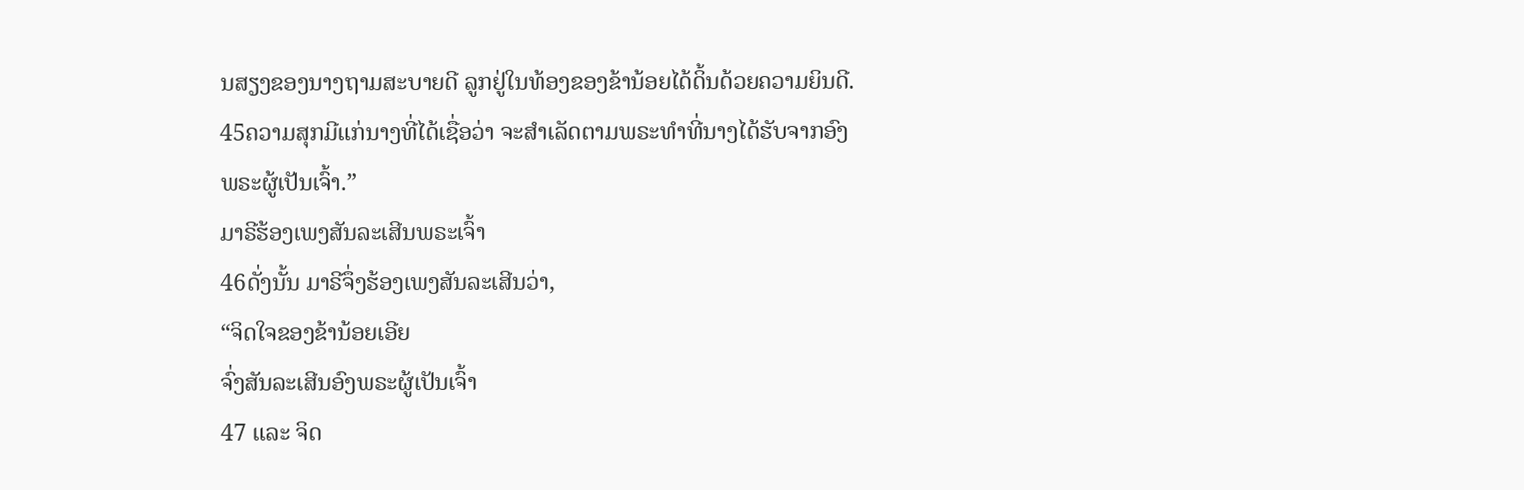ນສຽງຂອງນາງຖາມສະບາຍດີ ລູກຢູ່ໃນທ້ອງຂອງຂ້ານ້ອຍໄດ້ດິ້ນດ້ວຍຄວາມຍິນດີ. 45ຄວາມສຸກມີແກ່ນາງທີ່ໄດ້ເຊື່ອວ່າ ຈະສຳເລັດຕາມພຣະທຳທີ່ນາງໄດ້ຮັບຈາກອົງພຣະຜູ້ເປັນເຈົ້າ.”
ມາຣີຮ້ອງເພງສັນລະເສີນພຣະເຈົ້າ
46ດັ່ງນັ້ນ ມາຣີຈຶ່ງຮ້ອງເພງສັນລະເສີນວ່າ,
“ຈິດໃຈຂອງຂ້ານ້ອຍເອີຍ
ຈົ່ງສັນລະເສີນອົງພຣະຜູ້ເປັນເຈົ້າ
47 ແລະ ຈິດ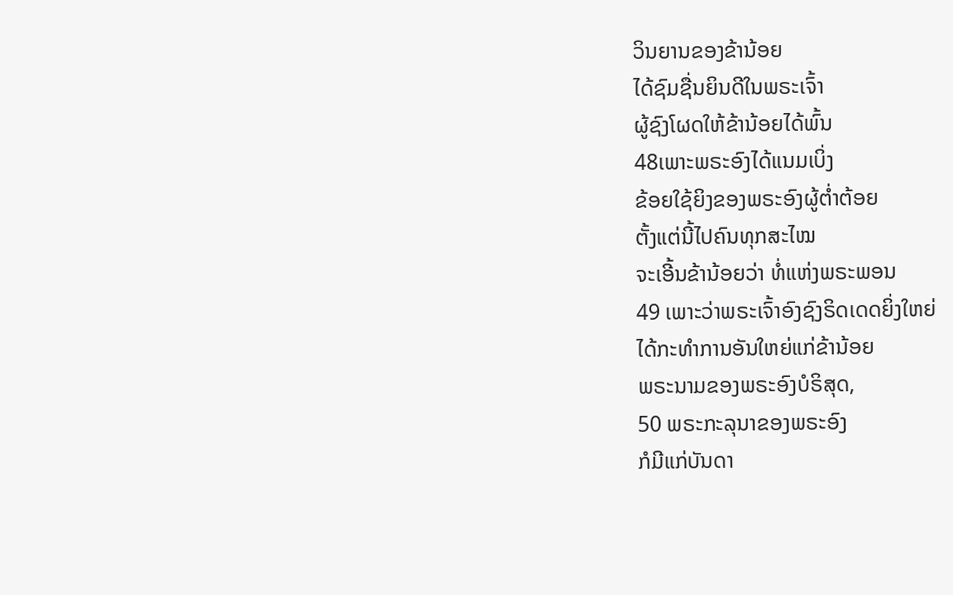ວິນຍານຂອງຂ້ານ້ອຍ
ໄດ້ຊົມຊື່ນຍິນດີໃນພຣະເຈົ້າ
ຜູ້ຊົງໂຜດໃຫ້ຂ້ານ້ອຍໄດ້ພົ້ນ
48ເພາະພຣະອົງໄດ້ແນມເບິ່ງ
ຂ້ອຍໃຊ້ຍິງຂອງພຣະອົງຜູ້ຕໍ່າຕ້ອຍ
ຕັ້ງແຕ່ນີ້ໄປຄົນທຸກສະໄໝ
ຈະເອີ້ນຂ້ານ້ອຍວ່າ ທໍ່ແຫ່ງພຣະພອນ
49 ເພາະວ່າພຣະເຈົ້າອົງຊົງຣິດເດດຍິ່ງໃຫຍ່
ໄດ້ກະທຳການອັນໃຫຍ່ແກ່ຂ້ານ້ອຍ
ພຣະນາມຂອງພຣະອົງບໍຣິສຸດ,
50 ພຣະກະລຸນາຂອງພຣະອົງ
ກໍມີແກ່ບັນດາ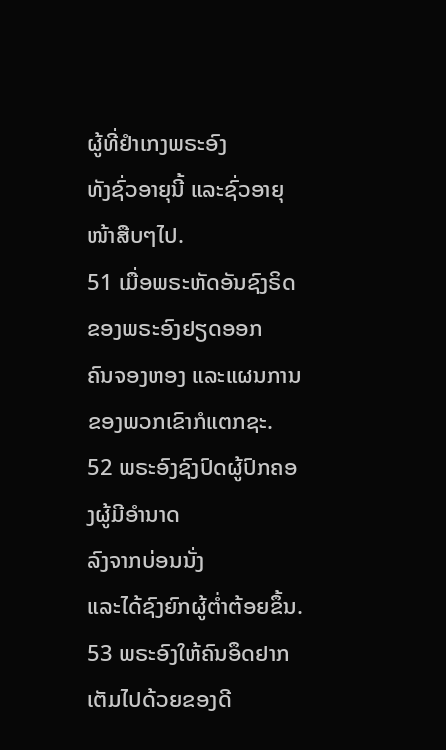ຜູ້ທີ່ຢຳເກງພຣະອົງ
ທັງຊົ່ວອາຍຸນີ້ ແລະຊົ່ວອາຍຸໜ້າສືບໆໄປ.
51 ເມື່ອພຣະຫັດອັນຊົງຣິດ
ຂອງພຣະອົງຢຽດອອກ
ຄົນຈອງຫອງ ແລະແຜນການ
ຂອງພວກເຂົາກໍແຕກຊະ.
52 ພຣະອົງຊົງປົດຜູ້ປົກຄອງຜູ້ມີອຳນາດ
ລົງຈາກບ່ອນນັ່ງ
ແລະໄດ້ຊົງຍົກຜູ້ຕໍ່າຕ້ອຍຂຶ້ນ.
53 ພຣະອົງໃຫ້ຄົນອຶດຢາກເຕັມໄປດ້ວຍຂອງດີ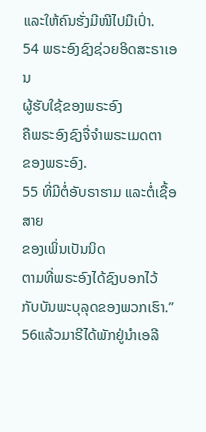ແລະໃຫ້ຄົນຮັ່ງມີໜີໄປມືເປົ່າ.
54 ພຣະອົງຊົງຊ່ວຍອິດສະຣາເອນ
ຜູ້ຮັບໃຊ້ຂອງພຣະອົງ
ຄືພຣະອົງຊົງຈື່ຈຳພຣະເມດຕາ
ຂອງພຣະອົງ.
55 ທີ່ມີຕໍ່ອັບຣາຮາມ ແລະຕໍ່ເຊື້ອສາຍ
ຂອງເພິ່ນເປັນນິດ
ຕາມທີ່ພຣະອົງໄດ້ຊົງບອກໄວ້
ກັບບັນພະບຸລຸດຂອງພວກເຮົາ.”
56ແລ້ວມາຣີໄດ້ພັກຢູ່ນຳເອລີ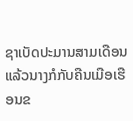ຊາເບັດປະມານສາມເດືອນ ແລ້ວນາງກໍກັບຄືນເມືອເຮືອນຂ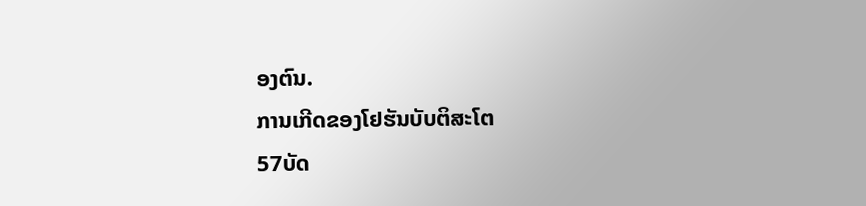ອງຕົນ.
ການເກີດຂອງໂຢຮັນບັບຕິສະໂຕ
57ບັດ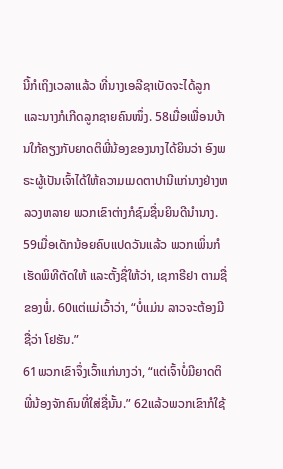ນີ້ກໍເຖິງເວລາແລ້ວ ທີ່ນາງເອລີຊາເບັດຈະໄດ້ລູກ ແລະນາງກໍເກີດລູກຊາຍຄົນໜຶ່ງ. 58ເມື່ອເພື່ອນບ້ານໃກ້ຄຽງກັບຍາດຕິພີ່ນ້ອງຂອງນາງໄດ້ຍິນວ່າ ອົງພຣະຜູ້ເປັນເຈົ້າໄດ້ໃຫ້ຄວາມເມດຕາປານີແກ່ນາງຢ່າງຫລວງຫລາຍ ພວກເຂົາຕ່າງກໍຊົມຊື່ນຍິນດີນຳນາງ.
59ເມື່ອເດັກນ້ອຍຄົບແປດວັນແລ້ວ ພວກເພິ່ນກໍເຮັດພິທີຕັດໃຫ້ ແລະຕັ້ງຊື່ໃຫ້ວ່າ, ເຊກາຣີຢາ ຕາມຊື່ຂອງພໍ່. 60ແຕ່ແມ່ເວົ້າວ່າ, “ບໍ່ແມ່ນ ລາວຈະຕ້ອງມີຊື່ວ່າ ໂຢຮັນ.”
61ພວກເຂົາຈຶ່ງເວົ້າແກ່ນາງວ່າ, “ແຕ່ເຈົ້າບໍ່ມີຍາດຕິພີ່ນ້ອງຈັກຄົນທີ່ໃສ່ຊື່ນັ້ນ.” 62ແລ້ວພວກເຂົາກໍໃຊ້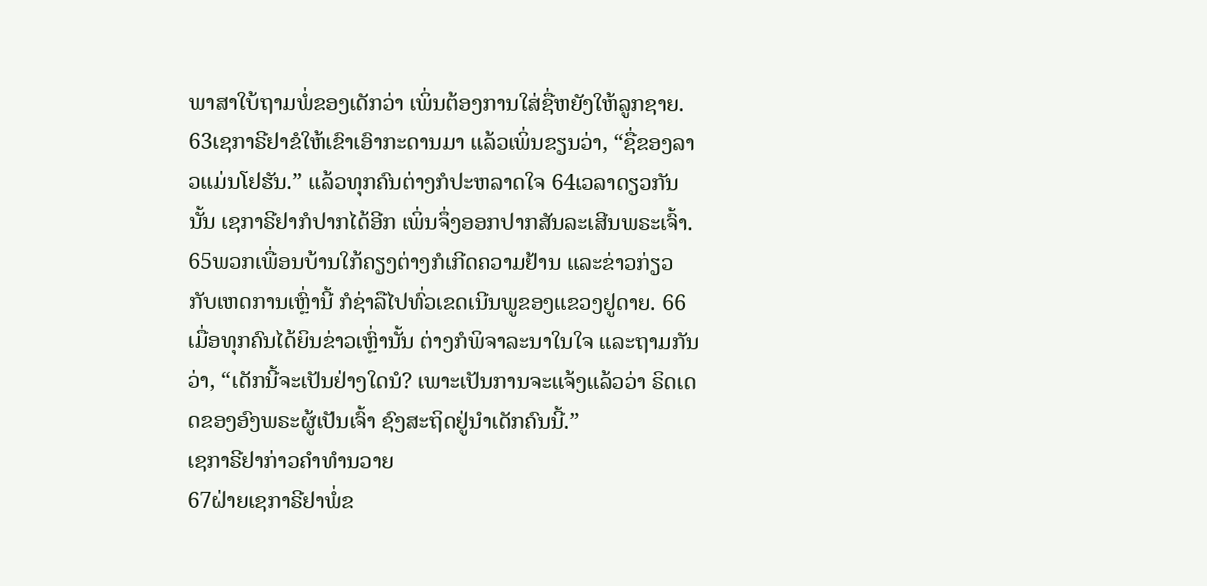ພາສາໃບ້ຖາມພໍ່ຂອງເດັກວ່າ ເພິ່ນຕ້ອງການໃສ່ຊື່ຫຍັງໃຫ້ລູກຊາຍ.
63ເຊກາຣີຢາຂໍໃຫ້ເຂົາເອົາກະດານມາ ແລ້ວເພິ່ນຂຽນວ່າ, “ຊື່ຂອງລາວແມ່ນໂຢຮັນ.” ແລ້ວທຸກຄົນຕ່າງກໍປະຫລາດໃຈ 64ເວລາດຽວກັນນັ້ນ ເຊກາຣີຢາກໍປາກໄດ້ອີກ ເພິ່ນຈຶ່ງອອກປາກສັນລະເສີນພຣະເຈົ້າ. 65ພວກເພື່ອນບ້ານໃກ້ຄຽງຕ່າງກໍເກີດຄວາມຢ້ານ ແລະຂ່າວກ່ຽວກັບເຫດການເຫຼົ່ານີ້ ກໍຊ່າລືໄປທົ່ວເຂດເນີນພູຂອງແຂວງຢູດາຍ. 66ເມື່ອທຸກຄົນໄດ້ຍິນຂ່າວເຫຼົ່ານັ້ນ ຕ່າງກໍພິຈາລະນາໃນໃຈ ແລະຖາມກັນວ່າ, “ເດັກນີ້ຈະເປັນຢ່າງໃດນໍ? ເພາະເປັນການຈະແຈ້ງແລ້ວວ່າ ຣິດເດດຂອງອົງພຣະຜູ້ເປັນເຈົ້າ ຊົງສະຖິດຢູ່ນຳເດັກຄົນນີ້.”
ເຊກາຣີຢາກ່າວຄຳທຳນວາຍ
67ຝ່າຍເຊກາຣີຢາພໍ່ຂ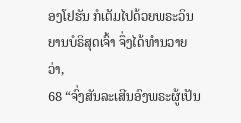ອງໂຢຮັນ ກໍເຕັມໄປດ້ວຍພຣະວິນຍານບໍຣິສຸດເຈົ້າ ຈຶ່ງໄດ້ທຳນວາຍວ່າ,
68 “ຈົ່ງສັນລະເສີນອົງພຣະຜູ້ເປັນ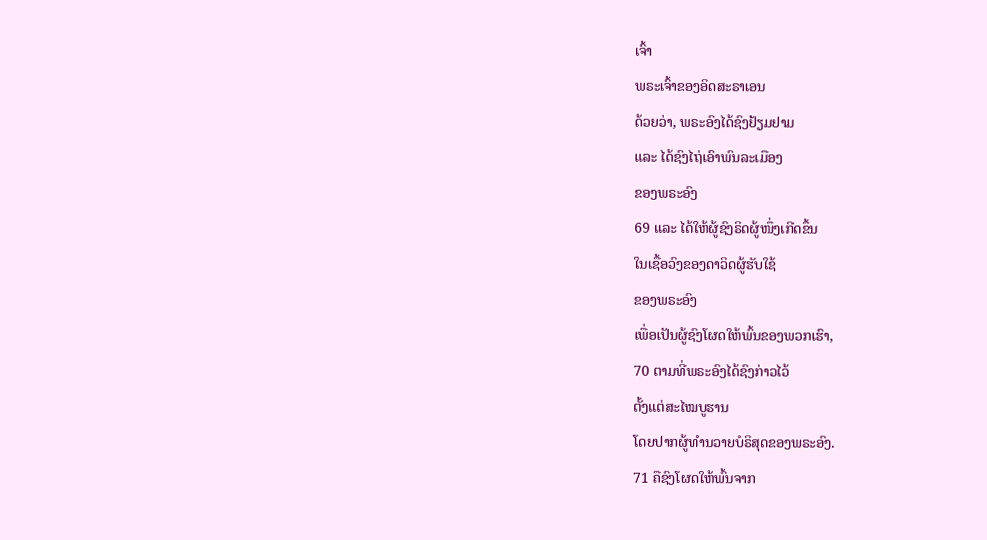ເຈົ້າ
ພຣະເຈົ້າຂອງອິດສະຣາເອນ
ດ້ວຍວ່າ, ພຣະອົງໄດ້ຊົງຢ້ຽມຢາມ
ແລະ ໄດ້ຊົງໄຖ່ເອົາພົນລະເມືອງ
ຂອງພຣະອົງ
69 ແລະ ໄດ້ໃຫ້ຜູ້ຊົງຣິດຜູ້ໜຶ່ງເກີດຂຶ້ນ
ໃນເຊື້ອວົງຂອງດາວິດຜູ້ຮັບໃຊ້
ຂອງພຣະອົງ
ເພື່ອເປັນຜູ້ຊົງໂຜດໃຫ້ພົ້ນຂອງພວກເຮົາ,
70 ຕາມທີ່ພຣະອົງໄດ້ຊົງກ່າວໄວ້
ຕັ້ງແຕ່ສະໄໝບູຮານ
ໂດຍປາກຜູ້ທຳນວາຍບໍຣິສຸດຂອງພຣະອົງ.
71 ຄືຊົງໂຜດໃຫ້ພົ້ນຈາກ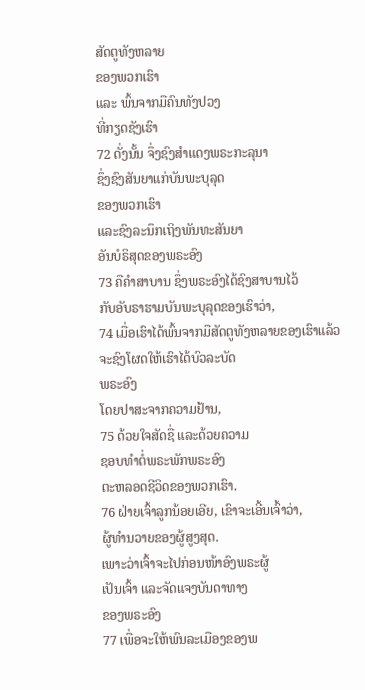ສັດຕູທັງຫລາຍ
ຂອງພວກເຮົາ
ແລະ ພົ້ນຈາກມືຄົນທັງປວງ
ທີ່ກຽດຊັງເຮົາ
72 ດັ່ງນັ້ນ ຈຶ່ງຊົງສຳແດງພຣະກະລຸນາ
ຊຶ່ງຊົງສັນຍາແກ່ບັນພະບຸລຸດ
ຂອງພວກເຮົາ
ແລະຊົງລະນຶກເຖິງພັນທະສັນຍາ
ອັນບໍຣິສຸດຂອງພຣະອົງ
73 ຄືຄຳສາບານ ຊຶ່ງພຣະອົງໄດ້ຊົງສາບານໄວ້
ກັບອັບຣາຮາມບັນພະບຸລຸດຂອງເຮົາວ່າ,
74 ເມື່ອເຮົາໄດ້ພົ້ນຈາກມືສັດຕູທັງຫລາຍຂອງເຮົາແລ້ວ
ຈະຊົງໂຜດໃຫ້ເຮົາໄດ້ບົວລະບັດ
ພຣະອົງ
ໂດຍປາສະຈາກຄວາມຢ້ານ,
75 ດ້ວຍໃຈສັດຊື່ ແລະດ້ວຍຄວາມ
ຊອບທຳຕໍ່ພຣະພັກພຣະອົງ
ຕະຫລອດຊີວິດຂອງພວກເຮົາ.
76 ຝ່າຍເຈົ້າລູກນ້ອຍເອີຍ, ເຂົາຈະເອີ້ນເຈົ້າວ່າ,
ຜູ້ທຳນວາຍຂອງຜູ້ສູງສຸດ.
ເພາະວ່າເຈົ້າຈະໄປກ່ອນໜ້າອົງພຣະຜູ້
ເປັນເຈົ້າ ແລະຈັດແຈງບັນດາທາງ
ຂອງພຣະອົງ
77 ເພື່ອຈະໃຫ້ພົນລະເມືອງຂອງພ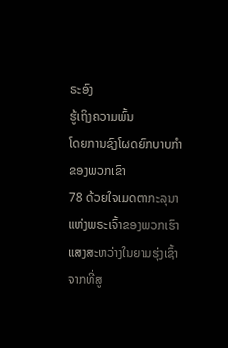ຣະອົງ
ຮູ້ເຖິງຄວາມພົ້ນ
ໂດຍການຊົງໂຜດຍົກບາບກຳ
ຂອງພວກເຂົາ
78 ດ້ວຍໃຈເມດຕາກະລຸນາ
ແຫ່ງພຣະເຈົ້າຂອງພວກເຮົາ
ແສງສະຫວ່າງໃນຍາມຮຸ່ງເຊົ້າຈາກທີ່ສູ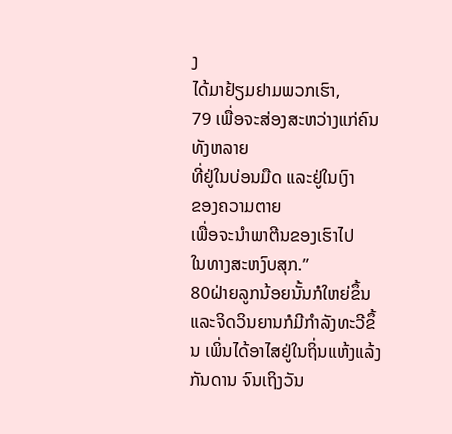ງ
ໄດ້ມາຢ້ຽມຢາມພວກເຮົາ,
79 ເພື່ອຈະສ່ອງສະຫວ່າງແກ່ຄົນທັງຫລາຍ
ທີ່ຢູ່ໃນບ່ອນມືດ ແລະຢູ່ໃນເງົາ
ຂອງຄວາມຕາຍ
ເພື່ອຈະນຳພາຕີນຂອງເຮົາໄປ
ໃນທາງສະຫງົບສຸກ.”
80ຝ່າຍລູກນ້ອຍນັ້ນກໍໃຫຍ່ຂຶ້ນ ແລະຈິດວິນຍານກໍມີກຳລັງທະວີຂຶ້ນ ເພິ່ນໄດ້ອາໄສຢູ່ໃນຖິ່ນແຫ້ງແລ້ງກັນດານ ຈົນເຖິງວັນ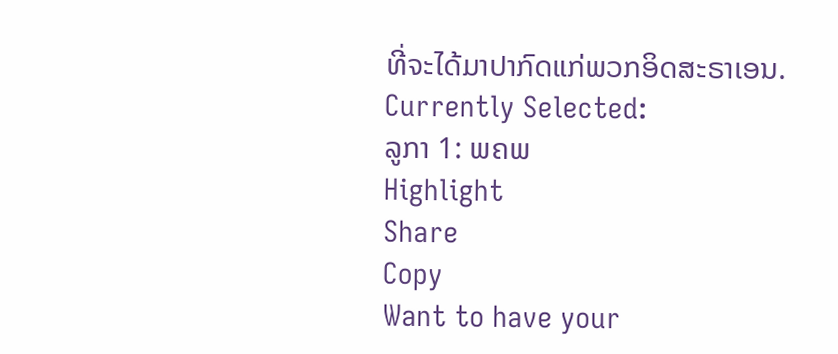ທີ່ຈະໄດ້ມາປາກົດແກ່ພວກອິດສະຣາເອນ.
Currently Selected:
ລູກາ 1: ພຄພ
Highlight
Share
Copy
Want to have your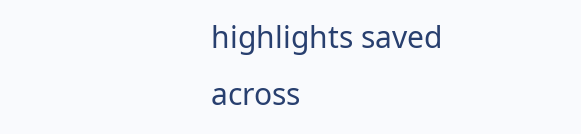highlights saved across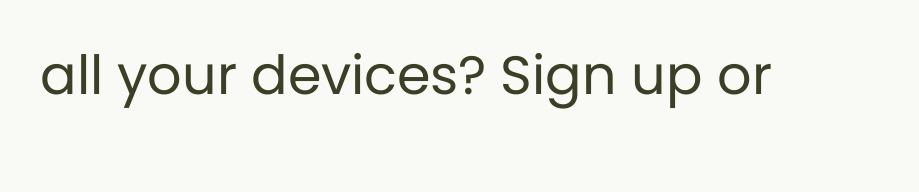all your devices? Sign up or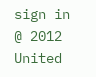sign in
@ 2012 United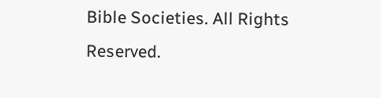Bible Societies. All Rights Reserved.